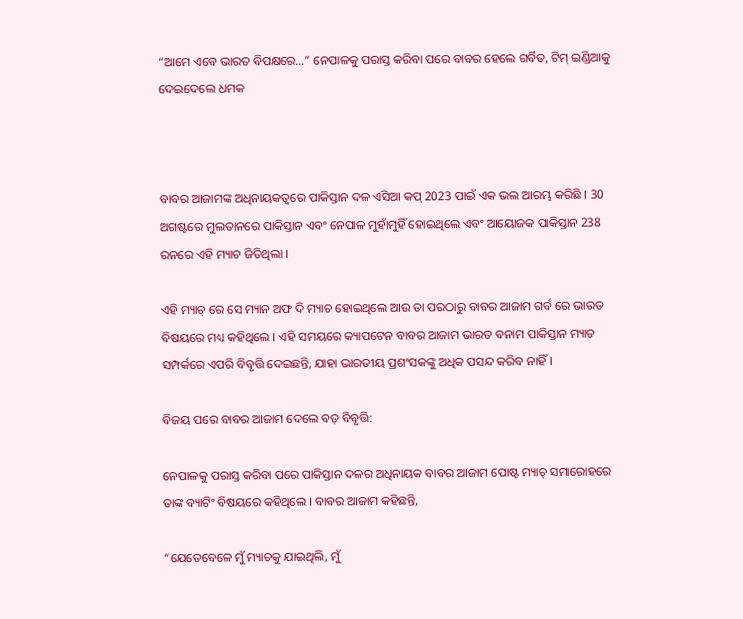“ଆମେ ଏବେ ଭାରତ ବିପକ୍ଷରେ…” ନେପାଳକୁ ପରାସ୍ତ କରିବା ପରେ ବାବର ହେଲେ ଗର୍ବିତ, ଟିମ୍ ଇଣ୍ଡିଆକୁ ଦେଇଦେଲେ ଧମକ



ବାବର ଆଜାମଙ୍କ ଅଧିନାୟକତ୍ୱରେ ପାକିସ୍ତାନ ଦଳ ଏସିଆ କପ୍ 2023 ପାଇଁ ଏକ ଭଲ ଆରମ୍ଭ କରିଛି । 30 ଅଗଷ୍ଟରେ ମୁଲତାନରେ ପାକିସ୍ତାନ ଏବଂ ନେପାଳ ମୁହାଁମୁହିଁ ହୋଇଥିଲେ ଏବଂ ଆୟୋଜକ ପାକିସ୍ତାନ 238 ରନରେ ଏହି ମ୍ୟାଚ ଜିତିଥିଲା ।

ଏହି ମ୍ୟାଚ୍ ରେ ସେ ମ୍ୟାନ ଅଫ ଦି ମ୍ୟାଚ ହୋଇଥିଲେ ଆଉ ତା ପରଠାରୁ ବାବର ଆଜାମ ଗର୍ବ ରେ ଭାରତ ବିଷୟରେ ମଧ୍ୟ କହିଥିଲେ । ଏହି ସମୟରେ କ୍ୟାପଟେନ ବାବର ଆଜାମ ଭାରତ ବନାମ ପାକିସ୍ତାନ ମ୍ୟାଚ ସମ୍ପର୍କରେ ଏପରି ବିବୃତ୍ତି ଦେଇଛନ୍ତି, ଯାହା ଭାରତୀୟ ପ୍ରଶଂସକଙ୍କୁ ଅଧିକ ପସନ୍ଦ କରିବ ନାହିଁ ।

ବିଜୟ ପରେ ବାବର ଆଜାମ ଦେଲେ ବଡ଼ ବିବୃତ୍ତି:

ନେପାଳକୁ ପରାସ୍ତ କରିବା ପରେ ପାକିସ୍ତାନ ଦଳର ଅଧିନାୟକ ବାବର ଆଜାମ ପୋଷ୍ଟ ମ୍ୟାଚ୍ ସମାରୋହରେ ତାଙ୍କ ବ୍ୟାଟିଂ ବିଷୟରେ କହିଥିଲେ । ବାବର ଆଜାମ କହିଛନ୍ତି,

“ଯେତେବେଳେ ମୁଁ ମ୍ୟାଚକୁ ଯାଇଥିଲି, ମୁଁ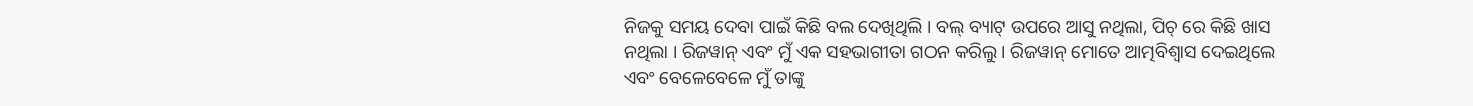ନିଜକୁ ସମୟ ଦେବା ପାଇଁ କିଛି ବଲ ଦେଖିଥିଲି । ବଲ୍ ବ୍ୟାଟ୍ ଉପରେ ଆସୁ ନଥିଲା, ପିଚ୍ ରେ କିଛି ଖାସ ନଥିଲା । ରିଜୱାନ୍ ଏବଂ ମୁଁ ଏକ ସହଭାଗୀତା ଗଠନ କରିଲୁ । ରିଜୱାନ୍ ମୋତେ ଆତ୍ମବିଶ୍ୱାସ ଦେଇଥିଲେ ଏବଂ ବେଳେବେଳେ ମୁଁ ତାଙ୍କୁ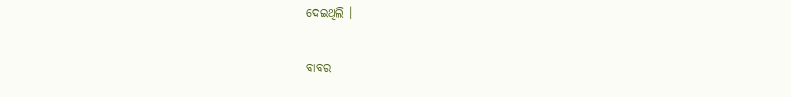ଦେଇଥିଲି ।

ବାବର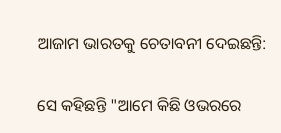ଆଜାମ ଭାରତକୁ ଚେତାବନୀ ଦେଇଛନ୍ତି:

ସେ କହିଛନ୍ତି "ଆମେ କିଛି ଓଭରରେ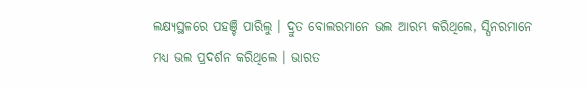ଲକ୍ଷ୍ୟସ୍ଥଳରେ ପହଞ୍ଚି ପାରିଲୁ । ଦ୍ରୁତ ବୋଲରମାନେ ଭଲ ଆରମ୍ଭ କରିଥିଲେ, ସ୍ପିନରମାନେ ମଧ୍ୟ ଭଲ ପ୍ରଦର୍ଶନ କରିଥିଲେ । ଭାରତ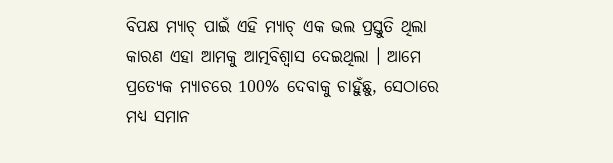ବିପକ୍ଷ ମ୍ୟାଚ୍ ପାଇଁ ଏହି ମ୍ୟାଚ୍ ଏକ ଭଲ ପ୍ରସ୍ତୁତି ଥିଲା କାରଣ ଏହା ଆମକୁ ଆତ୍ମବିଶ୍ୱାସ ଦେଇଥିଲା । ଆମେ ପ୍ରତ୍ୟେକ ମ୍ୟାଚରେ 100% ଦେବାକୁ ଚାହୁଁଛୁ, ସେଠାରେ ମଧ୍ୟ ସମାନ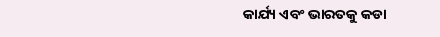କାର୍ଯ୍ୟ ଏବଂ ଭାରତକୁ କଡା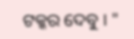ଟକ୍କର ଦେବୁ । "